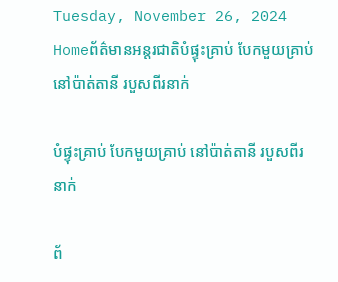Tuesday, November 26, 2024
Homeព័ត៌មានអន្តរជាតិបំផ្ទុះគ្រាប់ បែកមួយគ្រាប់ នៅប៉ាត់តានី របួសពីរនាក់

បំផ្ទុះគ្រាប់ បែកមួយគ្រាប់ នៅប៉ាត់តានី របួសពីរនាក់

ព័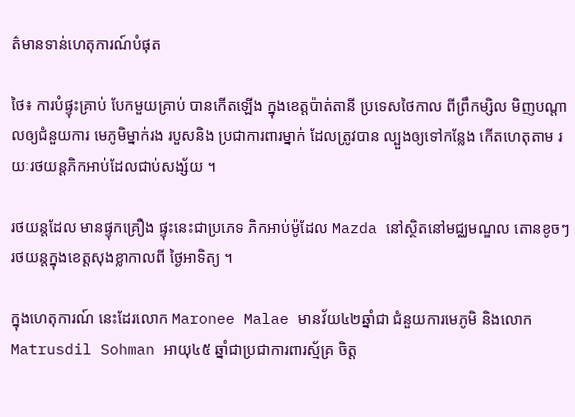ត៌មានទាន់ហេតុការណ៍បំផុត

ថៃ៖ ការបំផ្ទុះគ្រាប់ បែកមួយគ្រាប់ បានកើតឡើង ក្នុងខេត្តប៉ាត់តានី ប្រទេសថៃកាល ពីព្រឹកម្សិល មិញបណ្តាលឲ្យជំនួយការ មេភូមិម្នាក់រង របួសនិង ប្រជាការពារម្នាក់ ដែលត្រូវបាន ល្បួងឲ្យទៅកន្លែង កើតហេតុតាម រយៈរថយន្តភិកអាប់ដែលជាប់សង្ស័យ ។

រថយន្តដែល មានផ្ទុកគ្រឿង ផ្ទុះនេះជាប្រភេទ ភិកអាប់ម៉ូដែល Mazda នៅស្ថិតនៅមជ្ឈមណ្ឌល តោនខូចៗ រថយន្តក្នុងខេត្តសុងខ្លាកាលពី ថ្ងៃអាទិត្យ ។

ក្នុងហេតុការណ៍ នេះដែរលោក Maronee Malae មានវ័យ៤២ឆ្នាំជា ជំនួយការមេភូមិ និងលោក Matrusdil Sohman អាយុ៤៥ ឆ្នាំជាប្រជាការពារស្ម័គ្រ ចិត្ត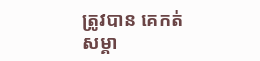ត្រូវបាន គេកត់ សម្គា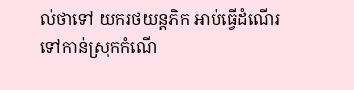ល់ថាទៅ យករថយន្តភិក អាប់ធ្វើដំណើរ ទៅកាន់ស្រុកកំណើ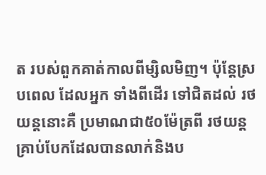ត របស់ពួកគាត់កាលពីម្សិលមិញ។ ប៉ុន្តែស្របពេល ដែលអ្នក ទាំងពីដើរ ទៅជិតដល់ រថយន្តនោះគឺ ប្រមាណជា៥០ម៉ែត្រពី រថយន្ត គ្រាប់បែកដែលបានលាក់និងប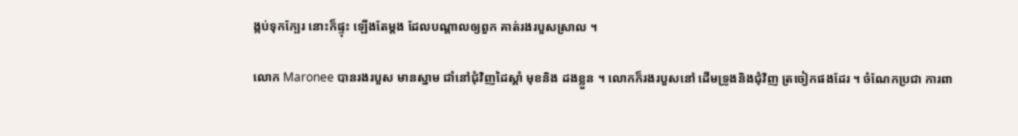ង្កប់ទុកក្បែរ នោះក៏ផ្ទុះ ឡើងតែម្តង ដែលបណ្តាលឲ្យពួក គាត់រងរបួសស្រាល ។

លោក Maronee បានរងរបួស មានស្នាម ជាំនៅជុំវិញដៃស្តាំ មុខនិង ដងខ្លួន ។ លោកក៏រងរបួសនៅ ដើមទ្រូងនិងជុំវិញ ត្រចៀកផងដែរ ។ ចំណែកប្រជា ការពា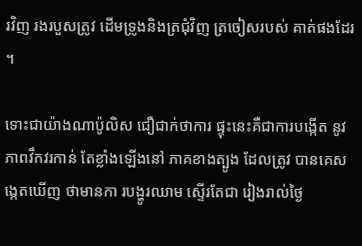រវិញ រងរបួសត្រូវ ដើមទ្រូងនិងត្រជុំវិញ ត្រចៀសរបស់ គាត់ផងដែរ ។

ទោះជាយ៉ាងណាប៉ូលិស ជឿជាក់ថាការ ផ្ទុះនេះគឺជាការបង្កើត នូវភាពវឹកវរកាន់ តែខ្លាំងឡើងនៅ ភាគខាងត្បូង ដែលត្រូវ បានគេសង្កេតឃើញ ថាមានកា របង្ហូរឈាម ស្ទើរតែជា រៀងរាល់ថ្ងៃ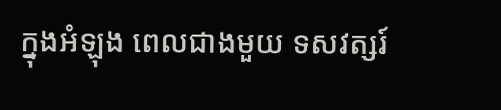ក្នុងអំឡុង ពេលជាងមួយ ទសវត្សរ៍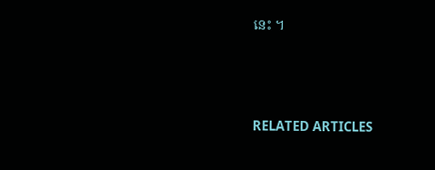នេះ ។





RELATED ARTICLES